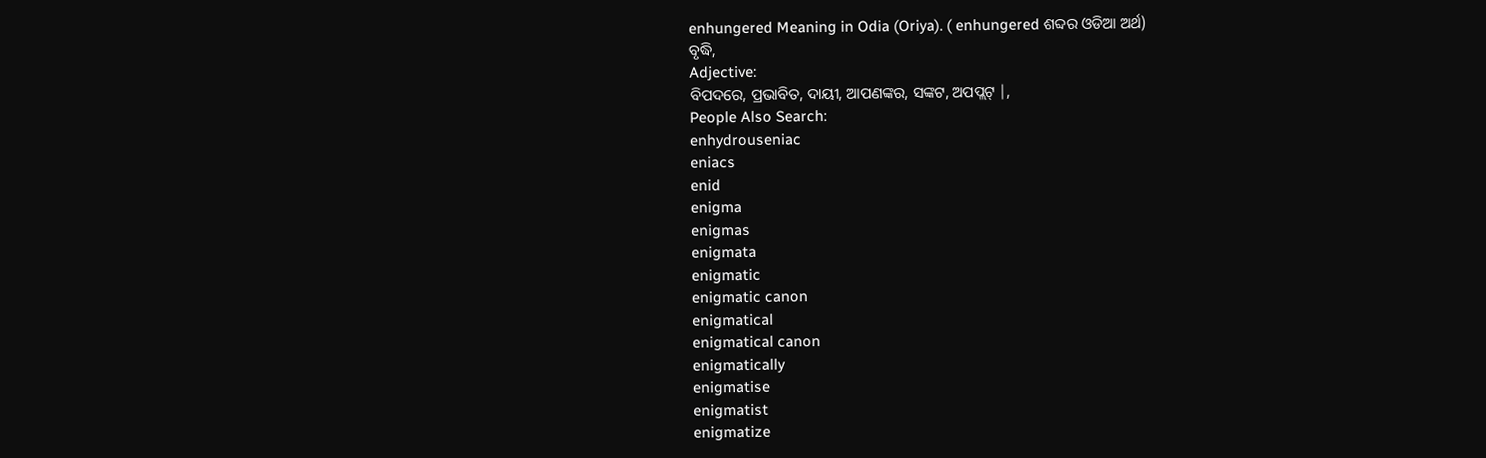enhungered Meaning in Odia (Oriya). ( enhungered ଶବ୍ଦର ଓଡିଆ ଅର୍ଥ)
ବୃଦ୍ଧି,
Adjective:
ବିପଦରେ, ପ୍ରଭାବିତ, ଦାୟୀ, ଆପଣଙ୍କର, ସଙ୍କଟ, ଅପପ୍ଲଟ୍ |,
People Also Search:
enhydrouseniac
eniacs
enid
enigma
enigmas
enigmata
enigmatic
enigmatic canon
enigmatical
enigmatical canon
enigmatically
enigmatise
enigmatist
enigmatize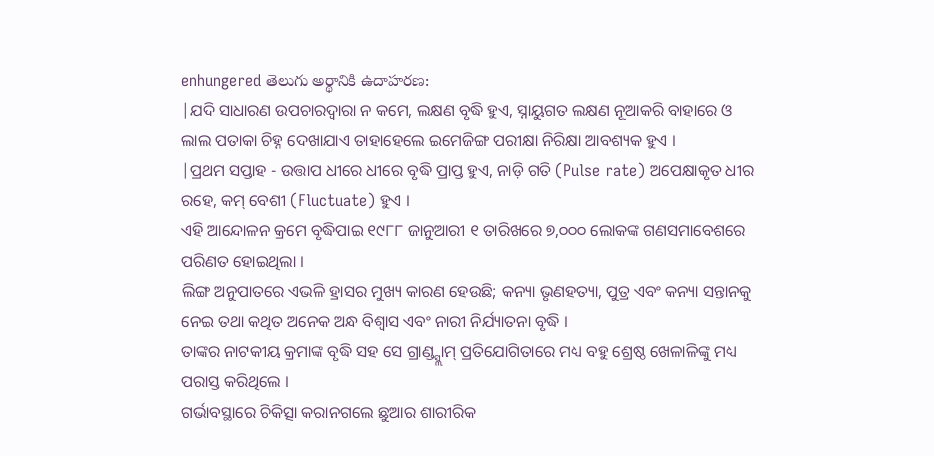enhungered తెలుగు అర్థానికి ఉదాహరణ:
|ଯଦି ସାଧାରଣ ଉପଚାରଦ୍ୱାରା ନ କମେ, ଲକ୍ଷଣ ବୃଦ୍ଧି ହୁଏ, ସ୍ନାୟୁଗତ ଲକ୍ଷଣ ନୂଆକରି ବାହାରେ ଓ ଲାଲ ପତାକା ଚିହ୍ନ ଦେଖାଯାଏ ତାହାହେଲେ ଇମେଜିଙ୍ଗ ପରୀକ୍ଷା ନିରିକ୍ଷା ଆବଶ୍ୟକ ହୁଏ ।
|ପ୍ରଥମ ସପ୍ତାହ - ଉତ୍ତାପ ଧୀରେ ଧୀରେ ବୃଦ୍ଧି ପ୍ରାପ୍ତ ହୁଏ, ନାଡ଼ି ଗତି (Pulse rate) ଅପେକ୍ଷାକୃତ ଧୀର ରହେ, କମ୍ ବେଶୀ (Fluctuate) ହୁଏ ।
ଏହି ଆନ୍ଦୋଳନ କ୍ରମେ ବୃଦ୍ଧିପାଇ ୧୯୮୮ ଜାନୁଆରୀ ୧ ତାରିଖରେ ୭,୦୦୦ ଲୋକଙ୍କ ଗଣସମାବେଶରେ ପରିଣତ ହୋଇଥିଲା ।
ଲିଙ୍ଗ ଅନୁପାତରେ ଏଭଳି ହ୍ରାସର ମୁଖ୍ୟ କାରଣ ହେଉଛି; କନ୍ୟା ଭୃଣହତ୍ୟା, ପୁତ୍ର ଏବଂ କନ୍ୟା ସନ୍ତାନକୁ ନେଇ ତଥା କଥିତ ଅନେକ ଅନ୍ଧ ବିଶ୍ୱାସ ଏବଂ ନାରୀ ନିର୍ଯ୍ୟାତନା ବୃଦ୍ଧି ।
ତାଙ୍କର ନାଟକୀୟ କ୍ରମାଙ୍କ ବୃଦ୍ଧି ସହ ସେ ଗ୍ରାଣ୍ଡ୍ସ୍ଲାମ୍ ପ୍ରତିଯୋଗିତାରେ ମଧ୍ୟ ବହୁ ଶ୍ରେଷ୍ଠ ଖେଳାଳିଙ୍କୁ ମଧ୍ୟ ପରାସ୍ତ କରିଥିଲେ ।
ଗର୍ଭାବସ୍ଥାରେ ଚିକିତ୍ସା କରାନଗଲେ ଛୁଆର ଶାରୀରିକ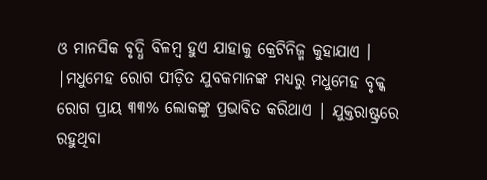ଓ ମାନସିକ ବୃଦ୍ଧି ବିଳମ୍ବ ହୁଏ ଯାହାକୁ କ୍ରେଟିନିଜ୍ମ କୁହାଯାଏ ।
|ମଧୁମେହ ରୋଗ ପୀଡ଼ିତ ଯୁବକମାନଙ୍କ ମଧ୍ୟରୁ ମଧୁମେହ ବୃକ୍କ ରୋଗ ପ୍ରାୟ ୩୩% ଲୋକଙ୍କୁ ପ୍ରଭାବିତ କରିଥାଏ | ଯୁକ୍ତରାଷ୍ଟ୍ରରେ ରହୁଥିବା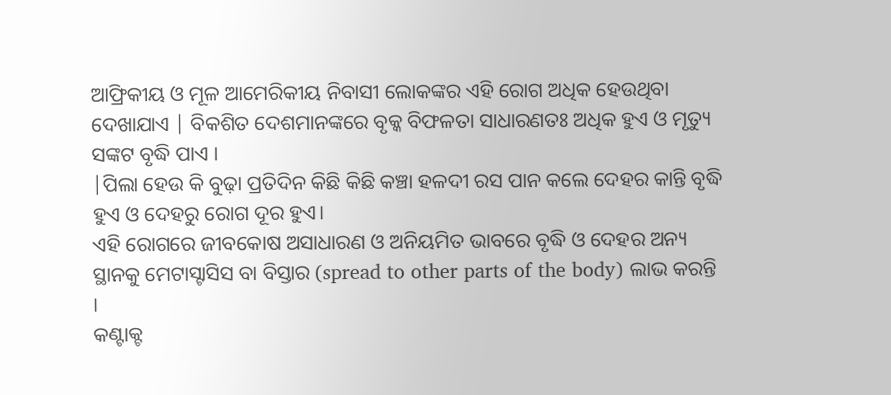ଆଫ୍ରିକୀୟ ଓ ମୂଳ ଆମେରିକୀୟ ନିବାସୀ ଲୋକଙ୍କର ଏହି ରୋଗ ଅଧିକ ହେଉଥିବା ଦେଖାଯାଏ | ବିକଶିତ ଦେଶମାନଙ୍କରେ ବୃକ୍କ ବିଫଳତା ସାଧାରଣତଃ ଅଧିକ ହୁଏ ଓ ମୃତ୍ୟୁ ସଙ୍କଟ ବୃଦ୍ଧି ପାଏ ।
|ପିଲା ହେଉ କି ବୁଢ଼ା ପ୍ରତିଦିନ କିଛି କିଛି କଞ୍ଚା ହଳଦୀ ରସ ପାନ କଲେ ଦେହର କାନ୍ତି ବୃଦ୍ଧି ହୁଏ ଓ ଦେହରୁ ରୋଗ ଦୂର ହୁଏ।
ଏହି ରୋଗରେ ଜୀବକୋଷ ଅସାଧାରଣ ଓ ଅନିୟମିତ ଭାବରେ ବୃଦ୍ଧି ଓ ଦେହର ଅନ୍ୟ ସ୍ଥାନକୁ ମେଟାସ୍ଟାସିସ ବା ବିସ୍ତାର (spread to other parts of the body) ଲାଭ କରନ୍ତି ।
କଣ୍ଟାକ୍ଟ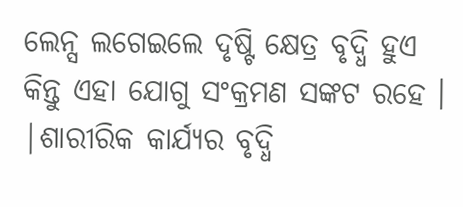ଲେନ୍ସ ଲଗେଇଲେ ଦୃଷ୍ଟି କ୍ଷେତ୍ର ବୃଦ୍ଧି ହୁଏ କିନ୍ତୁ ଏହା ଯୋଗୁ ସଂକ୍ରମଣ ସଙ୍କଟ ରହେ ।
|ଶାରୀରିକ କାର୍ଯ୍ୟର ବୃଦ୍ଧି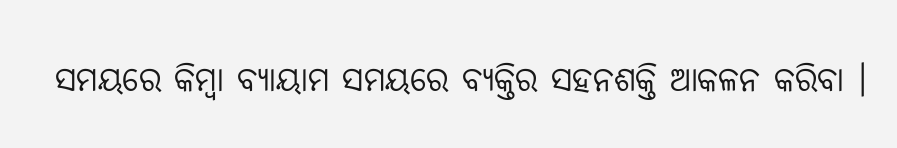ସମୟରେ କିମ୍ବା ବ୍ୟାୟାମ ସମୟରେ ବ୍ୟକ୍ତିର ସହନଶକ୍ତି ଆକଳନ କରିବା ।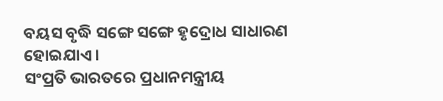ବୟସ ବୃଦ୍ଧି ସଙ୍ଗେ ସଙ୍ଗେ ହୃଦ୍ରୋଧ ସାଧାରଣ ହୋଇଯାଏ ।
ସଂପ୍ରତି ଭାରତରେ ପ୍ରଧାନମନ୍ତ୍ରୀୟ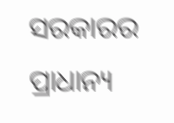ସରକାରର ପ୍ରାଧାନ୍ୟ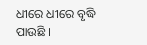ଧୀରେ ଧୀରେ ବୃଦ୍ଧି ପାଉଛି ।